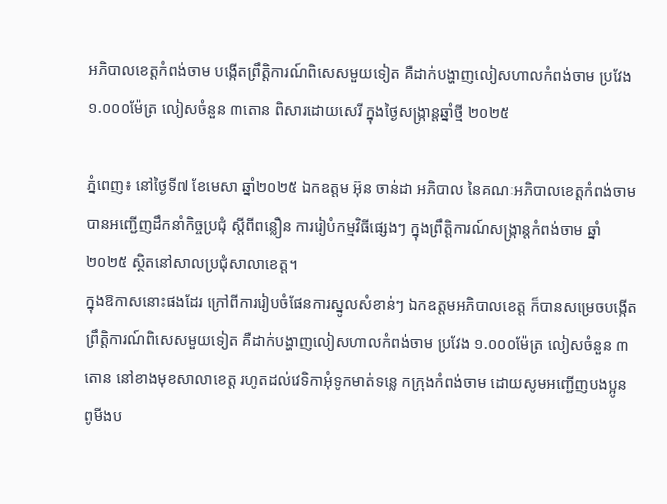អភិបាលខេត្តកំពង់ចាម បង្កើតព្រឹត្តិការណ៍ពិសេសមួយទៀត គឺដាក់បង្ហាញលៀសហាលកំពង់ចាម ប្រវែង ១.០០០ម៉ែត្រ លៀសចំនួន ៣តោន ពិសារដោយសេរី ក្នុងថ្ងៃសង្ក្រាន្តឆ្នាំថ្មី ២០២៥

ភ្នំពេញ៖ នៅថ្ងៃទី៧ ខែមេសា ឆ្នាំ២០២៥ ឯកឧត្តម អ៊ុន ចាន់ដា អភិបាល នៃគណៈអភិបាលខេត្តកំពង់ចាម បានអញ្ជើញដឹកនាំកិច្ចប្រជុំ ស្តីពីពន្លឿន ការរៀបំកម្មវិធីផ្សេងៗ ក្នុងព្រឹត្តិការណ៍សង្ក្រាន្តកំពង់ចាម ឆ្នាំ២០២៥ ស្ថិតនៅសាលប្រជុំសាលាខេត្ត។
ក្នុងឱកាសនោះផងដែរ ក្រៅពីការរៀបចំផែនការស្នូលសំខាន់ៗ ឯកឧត្តមអភិបាលខេត្ត ក៏បានសម្រេចបង្កេីតព្រឹត្តិការណ៍ពិសេសមួយទៀត គឺដាក់បង្ហាញលៀសហាលកំពង់ចាម ប្រវែង ១.០០០ម៉ែត្រ លៀសចំនួន ៣តោន នៅខាងមុខសាលាខេត្ត រហូតដល់វេទិកាអុំទូកមាត់ទន្លេ កក្រុងកំពង់ចាម ដោយសូមអញ្ជេីញបងប្អូន ពូមីងប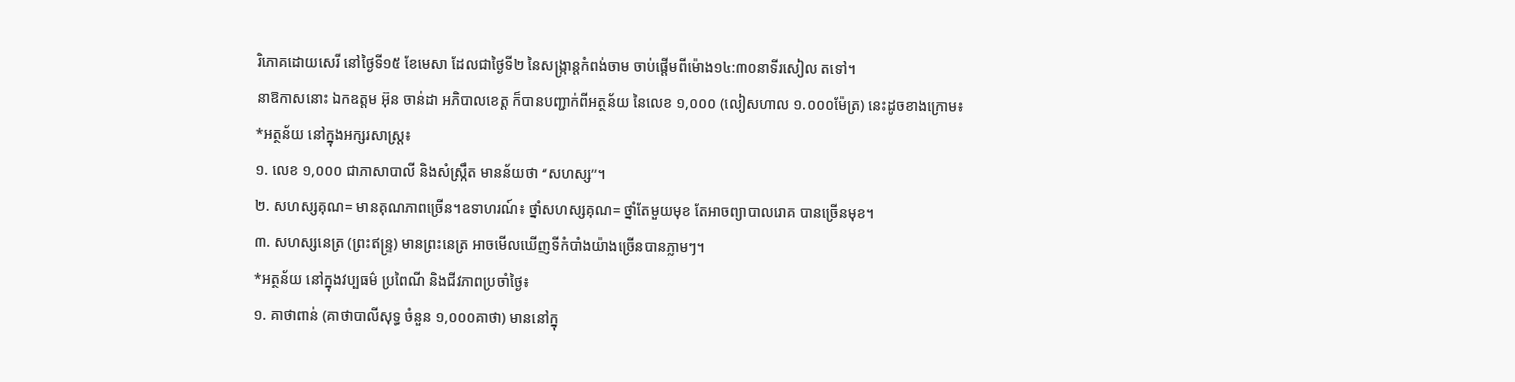រិភោគដោយសេរី នៅថ្ងៃទី១៥ ខែមេសា ដែលជាថ្ងៃទី២ នៃសង្ក្រាន្តកំពង់ចាម ចាប់ផ្តេីមពីម៉ោង១៤:៣០នាទីរសៀល តទៅ។
នាឱកាសនោះ ឯកឧត្តម អ៊ុន ចាន់ដា អភិបាលខេត្ត ក៏បានបញ្ជាក់ពីអត្ថន័យ នៃលេខ ១,០០០ (លៀសហាល ១.០០០ម៉ែត្រ) នេះដូចខាងក្រោម៖
*អត្ថន័យ នៅក្នុងអក្សរសាស្រ្ត៖
១. លេខ ១,០០០ ជាភាសាបាលី និងសំស្រ្កឹត មានន័យថា ‘’សហស្ស’’។
២. សហស្សគុណ= មានគុណភាពច្រើន។ឧទាហរណ៍៖ ថ្នាំសហស្សគុណ= ថ្នាំតែមួយមុខ តែអាចព្យាបាលរោគ បានច្រើនមុខ។
៣. សហស្សនេត្រ (ព្រះឥន្រ្ទ) មានព្រះនេត្រ អាចមើលឃើញទីកំបាំងយ៉ាងច្រើនបានភ្លាមៗ។
*អត្ថន័យ នៅក្នុងវប្បធម៌ ប្រពៃណី និងជីវភាពប្រចាំថ្ងៃ៖
១. គាថាពាន់ (គាថាបាលីសុទ្ធ ចំនួន ១,០០០គាថា) មាននៅក្នុ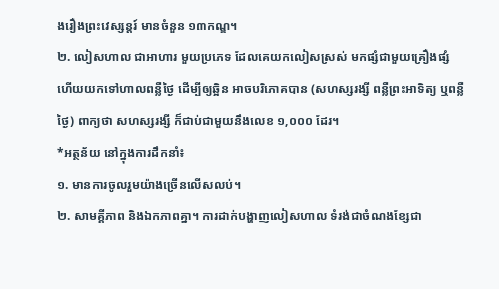ងរឿងព្រះវេស្សន្តរ៍ មានចំនួន ១៣កណ្ឌ។
២. លៀសហាល ជាអាហារ មួយប្រភេទ ដែលគេយកលៀសស្រស់ មកផ្សំជាមួយគ្រឿងផ្សំ ហើយយកទៅហាលពន្លឺថ្ងៃ ដើម្បីឲ្យឆ្អិន អាចបរិភោគបាន (សហស្សរង្សី ពន្លឺព្រះអាទិត្យ ឬពន្លឺថ្ងៃ) ពាក្យថា សហស្សរង្សី ក៏ជាប់ជាមួយនឹងលេខ ១,០០០ ដែរ។
*អត្ថន័យ នៅក្នុងការដឹកនាំ៖
១. មានការចូលរួមយ៉ាងច្រេីនលេីសលប់។
២. សាមគ្គីភាព និងឯកភាពគ្នា។ ការដាក់បង្ហាញលៀសហាល ទំរង់ជាចំណងខ្សែជា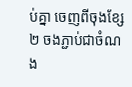ប់គ្នា ចេញពីចុងខ្សែ២ ចងភ្ជាប់ជាចំណង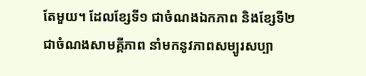តែមួយ។ ដែលខ្សែទី១ ជាចំណងឯកភាព និងខ្សែទី២ ជាចំណងសាមគ្គីភាព នាំមកនូវភាពសម្បូរសប្បា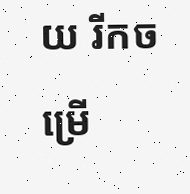យ រីកចម្រេី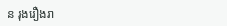ន រុងរឿងរា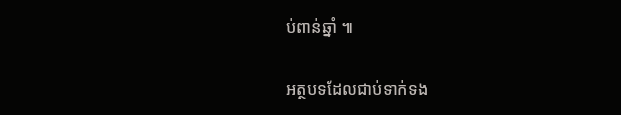ប់ពាន់ឆ្នាំ ៕

អត្ថបទដែលជាប់ទាក់ទង